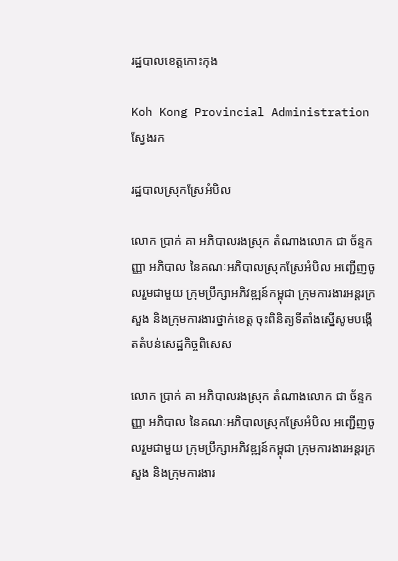រដ្ឋបាលខេត្តកោះកុង

Koh Kong Provincial Administration
ស្វែងរក

រដ្ឋបាលស្រុកស្រែអំបិល

លោក ប្រាក់ គា អភិបាលរងស្រុក តំណាងលោក ជា ច័ន្ទកញ្ញា អភិបាល នៃគណៈអភិបាលស្រុកស្រែអំបិល អញ្ជើញចូលរួមជាមួយ ក្រុមប្រឹក្សាអភិវឌ្ឍន៍កម្ពុជា ក្រុមការងារអន្តរក្រសួង និងក្រុមការងារថ្នាក់ខេត្ត ចុះពិនិត្យទីតាំងស្នើសូមបង្កើតតំបន់សេដ្ឋកិច្ចពិសេស

លោក ប្រាក់ គា អភិបាលរងស្រុក តំណាងលោក ជា ច័ន្ទកញ្ញា អភិបាល នៃគណៈអភិបាលស្រុកស្រែអំបិល អញ្ជើញចូលរួមជាមួយ ក្រុមប្រឹក្សាអភិវឌ្ឍន៍កម្ពុជា ក្រុមការងារអន្តរក្រសួង និងក្រុមការងារ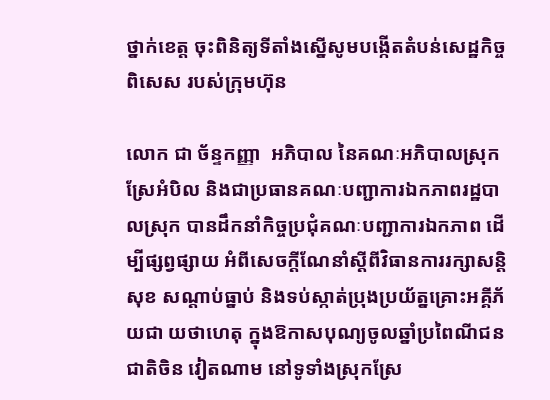ថ្នាក់ខេត្ត ចុះពិនិត្យទីតាំងស្នើសូមបង្កើតតំបន់សេដ្ឋកិច្ចពិសេស របស់ក្រុមហ៊ុន

លោក ជា ច័ន្ទកញ្ញា  អភិបាល នៃគណៈអភិបាលស្រុកស្រែអំបិល និងជាប្រធានគណៈបញ្ជាការឯកភាពរដ្ឋបាលស្រុក បានដឹកនាំកិច្ចប្រជុំគណៈបញ្ជាការឯកភាព ដើម្បីផ្សព្វផ្សាយ អំពីសេចក្តីណែនាំស្តីពីវិធានការរក្សាសន្តិសុខ សណ្តាប់ធ្នាប់ និងទប់ស្កាត់ប្រុងប្រយ័ត្នគ្រោះអគ្គីភ័យជា យថាហេតុ ក្នុងឱកាសបុណ្យចូលឆ្នាំប្រពៃណីជនជាតិចិន វៀតណាម នៅទូទាំងស្រុកស្រែ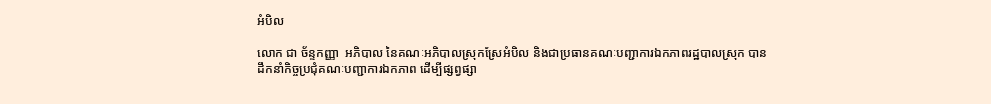អំបិល

លោក ជា ច័ន្ទកញ្ញា  អភិបាល នៃគណៈអភិបាលស្រុកស្រែអំបិល និងជាប្រធានគណៈបញ្ជាការឯកភាពរដ្ឋបាលស្រុក បានដឹកនាំកិច្ចប្រជុំគណៈបញ្ជាការឯកភាព ដើម្បីផ្សព្វផ្សា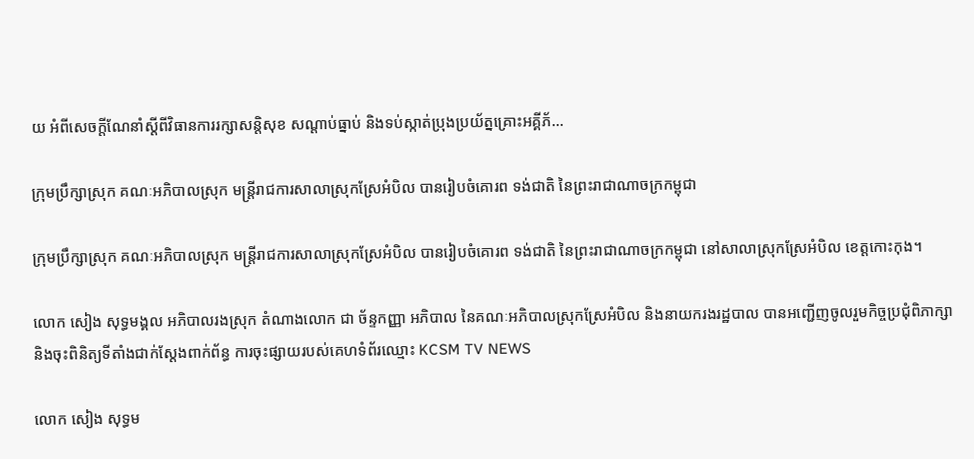យ អំពីសេចក្តីណែនាំស្តីពីវិធានការរក្សាសន្តិសុខ សណ្តាប់ធ្នាប់ និងទប់ស្កាត់ប្រុងប្រយ័ត្នគ្រោះអគ្គីភ័...

ក្រុមប្រឹក្សាស្រុក គណៈអភិបាលស្រុក មន្រ្តីរាជការសាលាស្រុកស្រែអំបិល បានរៀបចំគោរព ទង់ជាតិ នៃព្រះរាជាណាចក្រកម្ពុជា

ក្រុមប្រឹក្សាស្រុក គណៈអភិបាលស្រុក មន្រ្តីរាជការសាលាស្រុកស្រែអំបិល បានរៀបចំគោរព ទង់ជាតិ នៃព្រះរាជាណាចក្រកម្ពុជា នៅសាលាស្រុកស្រែអំបិល ខេត្តកោះកុង។

លោក សៀង សុទ្ធមង្គល អភិបាលរងស្រុក តំណាងលោក ជា ច័ន្ទកញ្ញា អភិបាល នៃគណៈអភិបាលស្រុកស្រែអំបិល និងនាយករងរដ្ឋបាល បានអញ្ជើញចូលរួមកិច្ចប្រជុំពិភាក្សា និងចុះពិនិត្យទីតាំងជាក់ស្តែងពាក់ព័ន្ធ ការចុះផ្សាយរបស់គេហទំព័រឈ្មោះ KCSM TV NEWS

លោក សៀង សុទ្ធម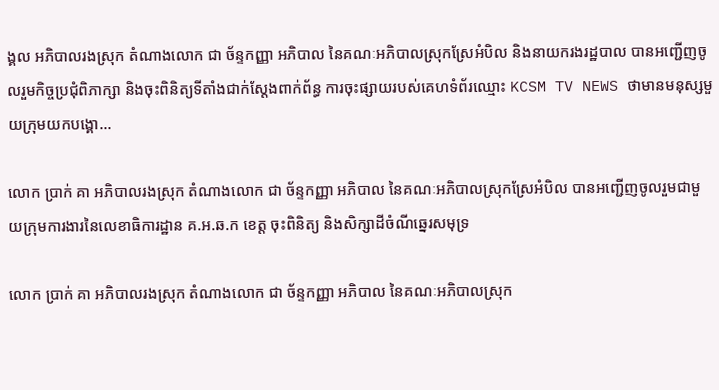ង្គល អភិបាលរងស្រុក តំណាងលោក ជា ច័ន្ទកញ្ញា អភិបាល នៃគណៈអភិបាលស្រុកស្រែអំបិល និងនាយករងរដ្ឋបាល បានអញ្ជើញចូលរួមកិច្ចប្រជុំពិភាក្សា និងចុះពិនិត្យទីតាំងជាក់ស្តែងពាក់ព័ន្ធ ការចុះផ្សាយរបស់គេហទំព័រឈ្មោះ KCSM TV NEWS ថាមានមនុស្សមួយក្រុមយកបង្គោ...

លោក ប្រាក់ គា អភិបាលរងស្រុក តំណាងលោក ជា ច័ន្ទកញ្ញា អភិបាល នៃគណៈអភិបាលស្រុកស្រែអំបិល បានអញ្ជើញចូលរួមជាមួយក្រុមការងារនៃលេខាធិការដ្ឋាន គ.អ.ឆ.ក ខេត្ត ចុះពិនិត្យ និងសិក្សាដីចំណីឆ្នេរសមុទ្រ

លោក ប្រាក់ គា អភិបាលរងស្រុក តំណាងលោក ជា ច័ន្ទកញ្ញា អភិបាល នៃគណៈអភិបាលស្រុក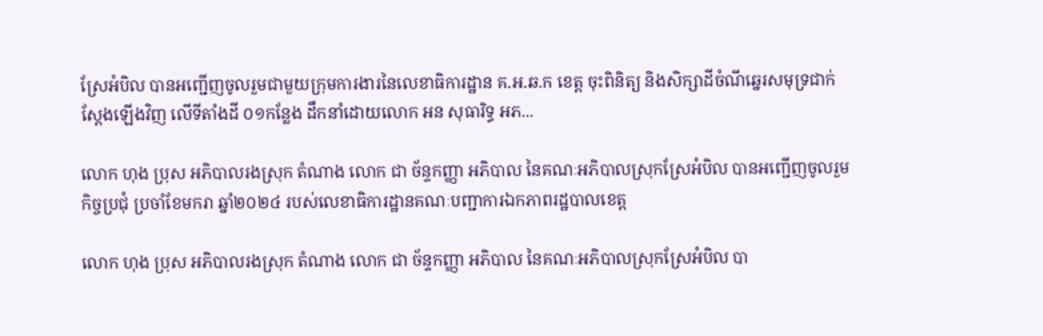ស្រែអំបិល បានអញ្ជើញចូលរួមជាមួយក្រុមការងារនៃលេខាធិការដ្ឋាន គ.អ.ឆ.ក ខេត្ត ចុះពិនិត្យ និងសិក្សាដីចំណីឆ្នេរសមុទ្រជាក់ស្តែងឡើងវិញ លើទីតាំងដី ០១កន្លែង ដឹកនាំដោយលោក អន សុធារិទ្ធ អភ...

លោក ហុង ប្រុស អភិបាលរងស្រុក តំណាង លោក ជា ច័ន្ទកញ្ញា អភិបាល នៃគណៈអភិបាលស្រុកស្រែអំបិល បានអញ្ជើញចូលរួមកិច្ចប្រជុំ ប្រចាំខែមករា ឆ្នាំ២០២៤ របស់លេខាធិការដ្ឋានគណៈបញ្ជាការឯកភាពរដ្ឋបាលខេត្ត

លោក ហុង ប្រុស អភិបាលរងស្រុក តំណាង លោក ជា ច័ន្ទកញ្ញា អភិបាល នៃគណៈអភិបាលស្រុកស្រែអំបិល បា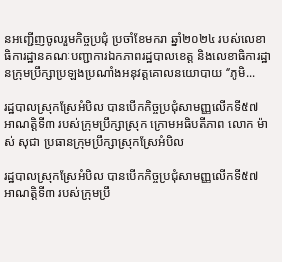នអញ្ជើញចូលរួមកិច្ចប្រជុំ ប្រចាំខែមករា ឆ្នាំ២០២៤ របស់លេខាធិការដ្ឋានគណៈបញ្ជាការឯកភាពរដ្ឋបាលខេត្ត និងលេខាធិការដ្ឋានក្រុមប្រឹក្សាប្រឡងប្រណាំងអនុវត្តគោលនយោបាយ ‘’ភូមិ...

រដ្ឋបាលស្រុកស្រែអំបិល បានបើកកិច្ចប្រជុំសាមញ្ញលើកទី៥៧ អាណត្តិទី៣ របស់ក្រុមប្រឹក្សាស្រុក ក្រោមអធិបតីភាព លោក ម៉ាស់ សុជា ប្រធានក្រុមប្រឹក្សាស្រុកស្រែអំបិល

រដ្ឋបាលស្រុកស្រែអំបិល បានបើកកិច្ចប្រជុំសាមញ្ញលើកទី៥៧ អាណត្តិទី៣ របស់ក្រុមប្រឹ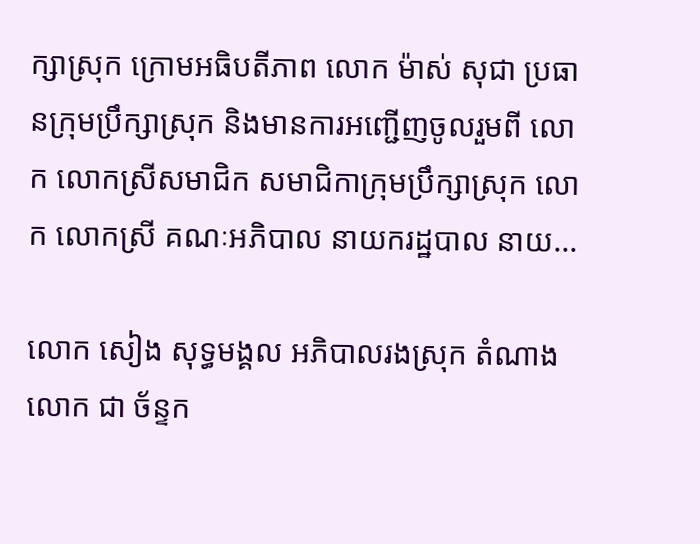ក្សាស្រុក ក្រោមអធិបតីភាព លោក ម៉ាស់ សុជា ប្រធានក្រុមប្រឹក្សាស្រុក និងមានការអញ្ជើញចូលរួមពី លោក លោកស្រីសមាជិក សមាជិកាក្រុមប្រឹក្សាស្រុក លោក លោកស្រី គណៈអភិបាល នាយករដ្ឋបាល នាយ...

លោក សៀង សុទ្ធមង្គល អភិបាលរងស្រុក តំណាងលោក ជា ច័ន្ទក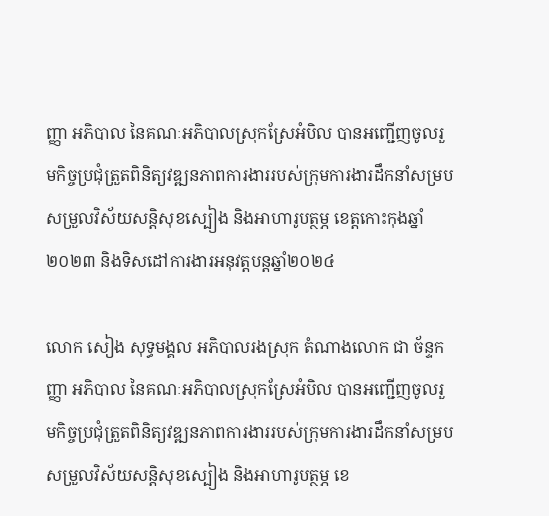ញ្ញា អភិបាល នៃគណៈអភិបាលស្រុកស្រែអំបិល បានអញ្ជើញចូលរួមកិច្ចប្រជុំត្រួតពិនិត្យវឌ្ឍនភាពការងាររបស់ក្រុមការងារដឹកនាំសម្របសម្រួលវិស័យសន្តិសុខស្បៀង និងអាហារូបត្ថម្ភ ខេត្តកោះកុងឆ្នាំ២០២៣ និងទិសដៅការងារអនុវត្តបន្តឆ្នាំ២០២៤

លោក សៀង សុទ្ធមង្គល អភិបាលរងស្រុក តំណាងលោក ជា ច័ន្ទកញ្ញា អភិបាល នៃគណៈអភិបាលស្រុកស្រែអំបិល បានអញ្ជើញចូលរួមកិច្ចប្រជុំត្រួតពិនិត្យវឌ្ឍនភាពការងាររបស់ក្រុមការងារដឹកនាំសម្របសម្រួលវិស័យសន្តិសុខស្បៀង និងអាហារូបត្ថម្ភ ខេ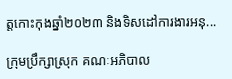ត្តកោះកុងឆ្នាំ២០២៣ និងទិសដៅការងារអនុ...

ក្រុមប្រឹក្សាស្រុក គណៈអភិបាល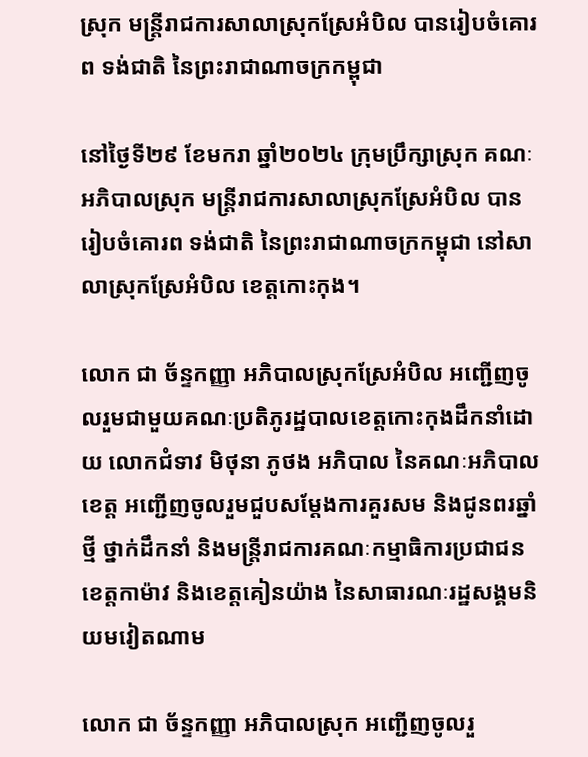ស្រុក មន្រ្តីរាជការសាលាស្រុកស្រែអំបិល បានរៀបចំគោរព ទង់ជាតិ នៃព្រះរាជាណាចក្រកម្ពុជា

នៅថ្ងៃទី២៩ ខែមករា ឆ្នាំ២០២៤ ក្រុមប្រឹក្សាស្រុក គណៈអភិបាលស្រុក មន្រ្តីរាជការសាលាស្រុកស្រែអំបិល បានរៀបចំគោរព ទង់ជាតិ នៃព្រះរាជាណាចក្រកម្ពុជា នៅសាលាស្រុកស្រែអំបិល ខេត្តកោះកុង។

លោក ជា ច័ន្ទកញ្ញា អភិបាលស្រុកស្រែអំបិល អញ្ជើញចូលរួមជាមួយគណៈប្រតិភូរដ្ឋបាលខេត្តកោះកុងដឹកនាំដោយ លោកជំទាវ មិថុនា ភូថង អភិបាល នៃគណៈអភិបាលខេត្ត អញ្ជើញចូលរួមជួបសម្ដែងការគួរសម និងជូនពរឆ្នាំថ្មី ថ្នាក់ដឹកនាំ និងមន្ត្រីរាជការគណៈកម្មាធិការប្រជាជនខេត្តកាម៉ាវ និងខេត្តគៀនយ៉ាង នៃសាធារណៈរដ្ឋសង្គមនិយមវៀតណាម

លោក ជា ច័ន្ទកញ្ញា អភិបាលស្រុក អញ្ជើញចូលរួ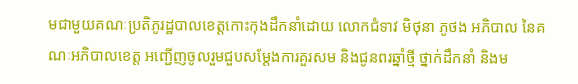មជាមួយគណៈប្រតិភូរដ្ឋបាលខេត្តកោះកុងដឹកនាំដោយ លោកជំទាវ មិថុនា ភូថង អភិបាល នៃគណៈអភិបាលខេត្ត អញ្ជើញចូលរួមជួបសម្ដែងការគួរសម និងជូនពរឆ្នាំថ្មី ថ្នាក់ដឹកនាំ និងម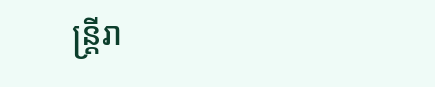ន្ត្រីរា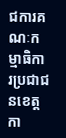ជការគណៈកម្មាធិការប្រជាជនខេត្តកា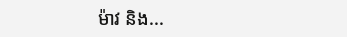ម៉ាវ និង...